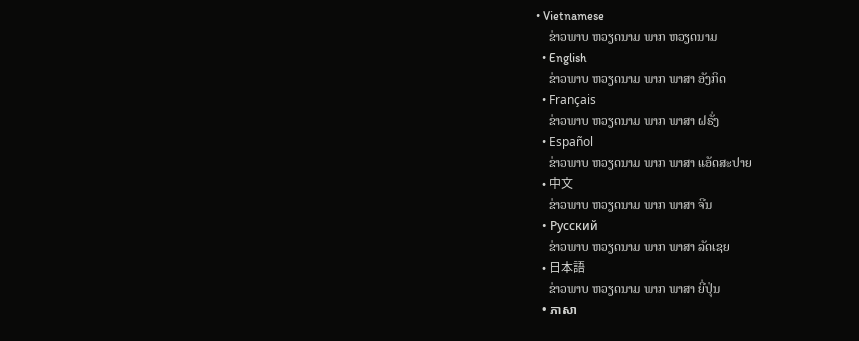• Vietnamese
    ຂ່າວພາບ ຫວຽດນາມ ພາກ ຫວຽດນາມ
  • English
    ຂ່າວພາບ ຫວຽດນາມ ພາກ ພາສາ ອັງກິດ
  • Français
    ຂ່າວພາບ ຫວຽດນາມ ພາກ ພາສາ ຝຣັ່ງ
  • Español
    ຂ່າວພາບ ຫວຽດນາມ ພາກ ພາສາ ແອັດສະປາຍ
  • 中文
    ຂ່າວພາບ ຫວຽດນາມ ພາກ ພາສາ ຈີນ
  • Русский
    ຂ່າວພາບ ຫວຽດນາມ ພາກ ພາສາ ລັດເຊຍ
  • 日本語
    ຂ່າວພາບ ຫວຽດນາມ ພາກ ພາສາ ຍີ່ປຸ່ນ
  • ភាសា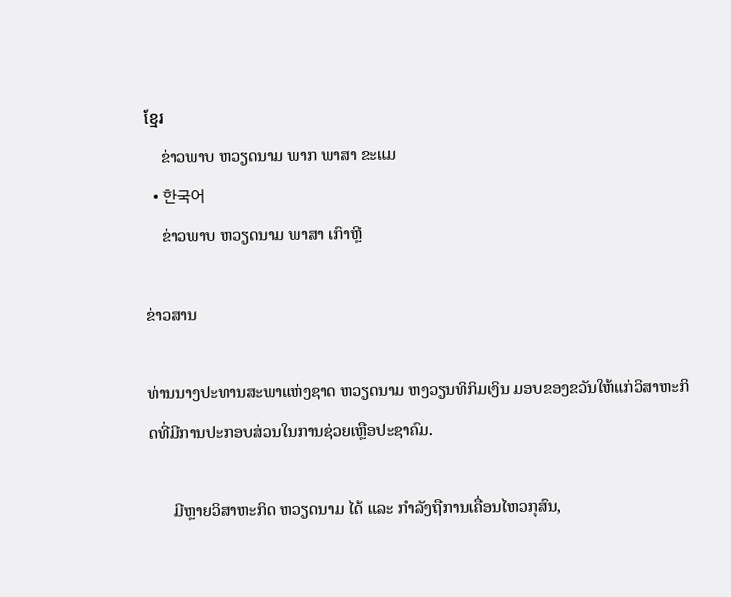ខ្មែរ
    ຂ່າວພາບ ຫວຽດນາມ ພາກ ພາສາ ຂະແມ
  • 한국어
    ຂ່າວພາບ ຫວຽດນາມ ພາສາ ເກົາຫຼີ

ຂ່າວສານ

ທ່ານນາງປະທານສະພາແຫ່ງຊາດ ຫວຽດນາມ ຫງວຽນທິກິມເງິນ ມອບຂອງຂວັນໃຫ້ແກ່ວິສາຫະກິດທີ່ມີການປະກອບສ່ວນໃນການຊ່ວຍເຫຼືອປະຊາຄົມ.

      ມີຫຼາຍວິສາຫະກິດ ຫວຽດນາມ ໄດ້ ແລະ ກຳລັງຖືການເຄື່ອນໄຫວກຸສົນ,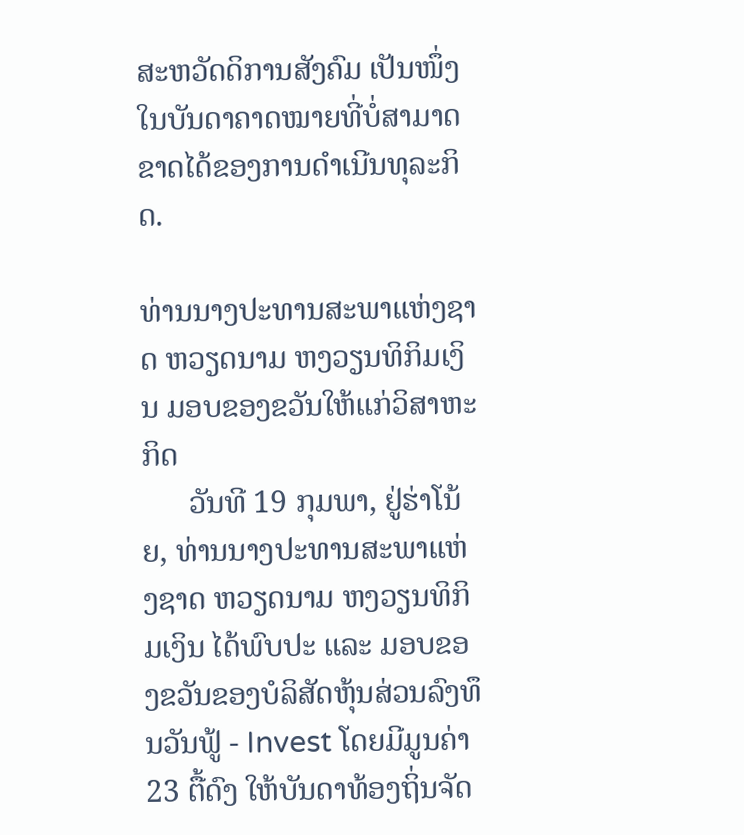ສະຫວັດດິການສັງຄົມ ເປັນໜຶ່ງໃນບັນດາຄາດໝາຍທີ່ບໍ່ສາມາດຂາດໄດ້ຂອງການດຳເນີນທຸລະກິດ.

ທ່ານນາງປະທານສະພາແຫ່ງຊາດ ຫວຽດນາມ ຫງວຽນທິກິມເງິນ ມອບຂອງຂວັນໃຫ້ແກ່ວິສາຫະກິດ
      ວັນທີ 19 ກຸມພາ, ຢູ່ຮ່າໂນ້ຍ, ທ່ານນາງປະທານສະພາແຫ່ງຊາດ ຫວຽດນາມ ຫງວຽນທິກິມເງິນ ໄດ້ພົບປະ ແລະ ມອບຂອງຂວັນຂອງບໍລິສັດຫຸ້ນສ່ວນລົງທຶນວັນຟູ້ - Invest ໂດຍມີມູນຄ່າ 23 ຕື້ດົງ ໃຫ້ບັນດາທ້ອງຖິ່ນຈັດ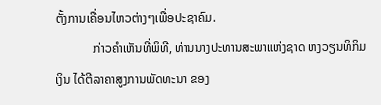ຕັ້ງການເຄື່ອນໄຫວຕ່າງໆເພື່ອປະຊາຄົມ.
            ກ່າວຄຳເຫັນທີ່ພິທີ, ທ່ານນາງປະທານສະພາແຫ່ງຊາດ ຫງວຽນທິກິມເງິນ ໄດ້ຕີລາຄາສູງການພັດທະນາ ຂອງ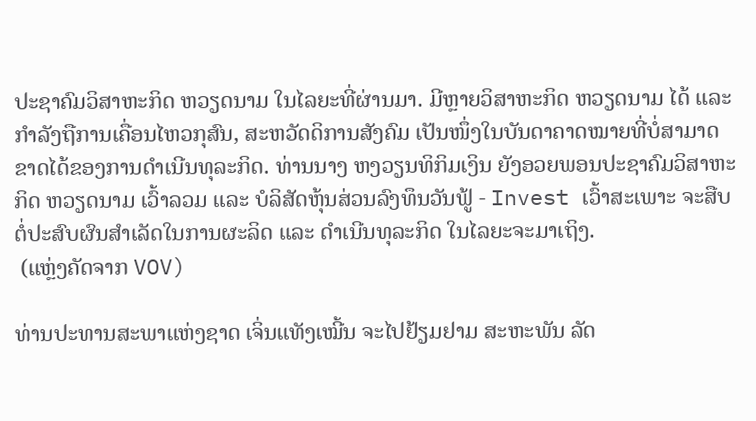ປະຊາຄົມວິສາຫະກິດ ຫວຽດນາມ ໃນໄລຍະທີ່ຜ່ານມາ. ມີຫຼາຍວິສາຫະກິດ ຫວຽດນາມ ໄດ້ ແລະ ກຳລັງຖືການເຄື່ອນໄຫວກຸສົນ, ສະຫວັດດິການສັງຄົມ ເປັນໜຶ່ງໃນບັນດາຄາດໝາຍທີ່ບໍ່ສາມາດຂາດໄດ້ຂອງການດຳເນີນທຸລະກິດ. ທ່ານນາງ ຫງວຽນທິກິມເງິນ ຍັງອວຍພອນປະຊາຄົມວິສາຫະກິດ ຫວຽດນາມ ເວົ້າລວມ ແລະ ບໍລິສັດຫຸ້ນສ່ວນລົງທຶນວັນຟູ້ - Invest ເວົ້າສະເພາະ ຈະສືບຕໍ່ປະສົບຜົນສຳເລັດໃນການຜະລິດ ແລະ ດຳເນີນທຸລະກິດ ໃນໄລຍະຈະມາເຖິງ.
 (ແຫຼ່ງຄັດຈາກ VOV)

ທ່ານປະທານສະພາແຫ່ງຊາດ ເຈິ່ນແທັງເໝີ້ນ ຈະໄປຢ້ຽມຢາມ ສະຫະພັນ ລັດ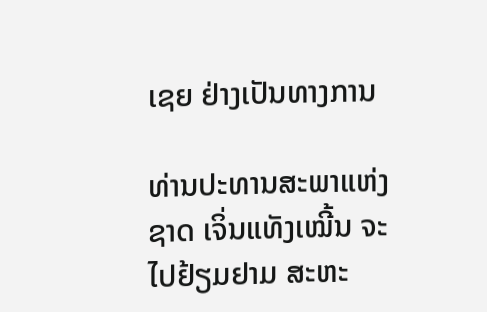ເຊຍ ຢ່າງເປັນທາງການ

ທ່ານປະທານສະພາແຫ່ງຊາດ ເຈິ່ນແທັງເໝີ້ນ ຈະໄປຢ້ຽມຢາມ ສະຫະ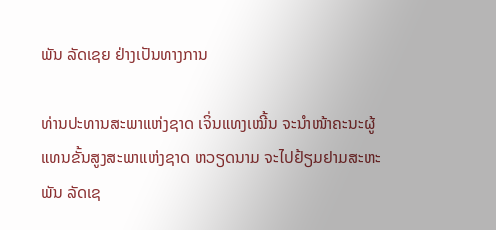ພັນ ລັດເຊຍ ຢ່າງເປັນທາງການ

ທ່ານປະທານສະພາແຫ່ງຊາດ ເຈິ່ນແທງເໝີ້ນ ຈະນຳໜ້າຄະນະຜູ້ແທນຂັ້ນສູງສະພາແຫ່ງຊາດ ຫວຽດນາມ ຈະໄປຢ້ຽມຢາມສະຫະພັນ ລັດເຊ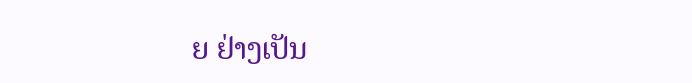ຍ ຢ່າງເປັນ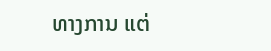ທາງການ ແຕ່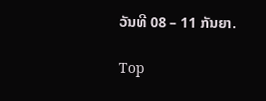ວັນທີ 08 – 11 ກັນຍາ.

Top